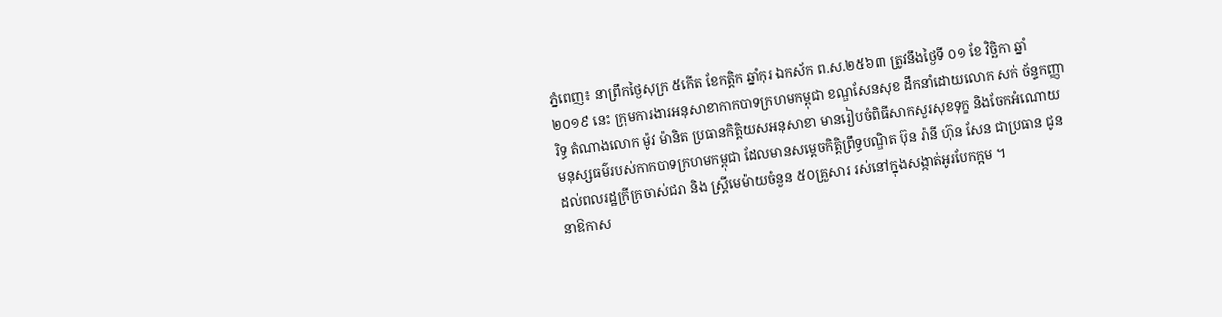ភ្នំពេញ៖ នាព្រឹកថ្ងៃសុក្រ ៥កេីត ខែកត្តិក ឆ្នាំកុរ ឯកស័ក ព.ស.២៥៦៣ ត្រូវនឹងថ្ងៃទី ០១ ខែ វិច្ឆិកា ឆ្នាំ ២០១៩ នេះ ក្រុមការងារអនុសាខាកាកបាទក្រហមកម្ពុជា ខណ្ឌសែនសុខ ដឹកនាំដោយលោក សក់ ច័ន្ទកញ្ញារិទ្ធ តំណាងលោក ម៉ូវ ម៉ានិត ប្រធានកិត្តិយសអនុសាខា មានរៀបចំពិធីសាកសួរសុខទុក្ខ និងចែកអំណោយមនុស្សធម៌របស់កាកបាទក្រហមកម្ពុជា ដែលមានសម្តេចកិត្តិព្រឹទ្ធបណ្ឌិត ប៊ុន រ៉ានី ហ៊ុន សែន ជាប្រធាន ជូនដល់ពលរដ្ឋក្រីក្រចាស់ជរា និង ស្រ្តីមេម៉ាយចំនួន ៥០គ្រួសារ រស់នៅក្នុងសង្កាត់អូរបែកក្អម ។
នាឱកាស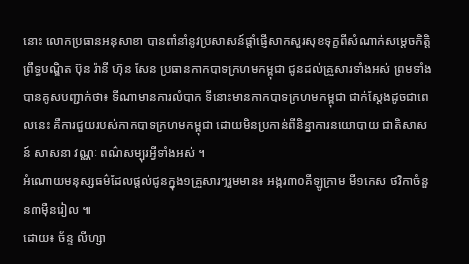នោះ លោកប្រធានអនុសាខា បានពាំនាំនូវប្រសាសន៍ផ្តាំផ្ញើសាកសួរសុខទុក្ខពីសំណាក់សម្តេចកិត្តិព្រឹទ្ធបណ្ឌិត ប៊ុន រ៉ានី ហ៊ុន សែន ប្រធានកាកបាទក្រហមកម្ពុជា ជូនដល់គ្រួសារទាំងអស់ ព្រមទាំងបានគូសបញ្ជាក់ថា៖ ទីណាមានការលំបាក ទីនោះមានកាកបាទក្រហមកម្ពុជា ជាក់ស្តែងដូចជាពេលនេះ គឺការជួយរបស់កាកបាទក្រហមកម្ពុជា ដោយមិនប្រកាន់ពីនិន្នាការនយោបាយ ជាតិសាសន៍ សាសនា វណ្ណៈ ពណ៌សម្បុរអ្វីទាំងអស់ ។
អំណោយមនុស្សធម៌ដែលផ្តល់ជូនក្នុង១គ្រួសារៗរួមមាន៖ អង្ករ៣០គីឡូក្រាម មី១កេស ថវិកាចំនួន៣មុឺនរៀល ៕
ដោយ៖ ច័ន្ទ លីហ្សា